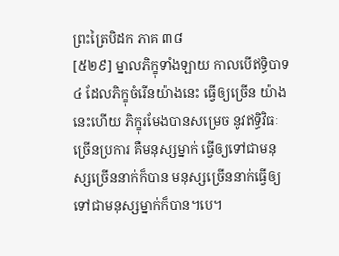ព្រះត្រៃបិដក ភាគ ៣៨
[៥២៩] ម្នាលភិក្ខុទាំងឡាយ កាលបើឥទ្ធិបាទ ៤ ដែលភិក្ខុចំរើនយ៉ាងនេះ ធ្វើឲ្យច្រើន យ៉ាងនេះហើយ ភិក្ខុរមែងបានសម្រេច នូវឥទ្ធិវិធៈច្រើនប្រការ គឺមនុស្សម្នាក់ ធ្វើឲ្យទៅជាមនុស្សច្រើននាក់ក៏បាន មនុស្សច្រើននាក់ធ្វើឲ្យទៅជាមនុស្សម្នាក់ក៏បាន។បេ។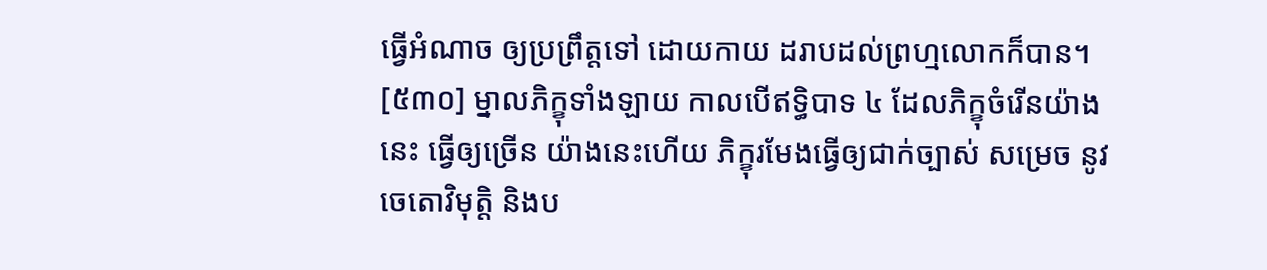ធ្វើអំណាច ឲ្យប្រព្រឹត្តទៅ ដោយកាយ ដរាបដល់ព្រហ្មលោកក៏បាន។
[៥៣០] ម្នាលភិក្ខុទាំងឡាយ កាលបើឥទ្ធិបាទ ៤ ដែលភិក្ខុចំរើនយ៉ាងនេះ ធ្វើឲ្យច្រើន យ៉ាងនេះហើយ ភិក្ខុរមែងធ្វើឲ្យជាក់ច្បាស់ សម្រេច នូវចេតោវិមុត្តិ និងប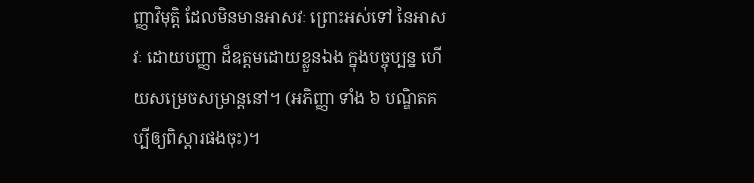ញ្ញាវិមុត្តិ ដែលមិនមានអាសវៈ ព្រោះអស់ទៅ នៃអាសវៈ ដោយបញ្ញា ដ៏ឧត្តមដោយខ្លួនឯង ក្នុងបច្ចុប្បន្ន ហើយសម្រេចសម្រាន្តនៅ។ (អភិញ្ញា ទាំង ៦ បណ្ឌិតគប្បីឲ្យពិស្តារផងចុះ)។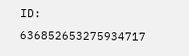ID: 636852653275934717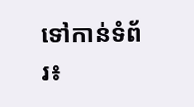ទៅកាន់ទំព័រ៖